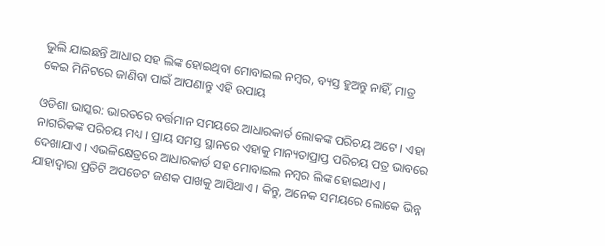ଭୁଲି ଯାଇଛନ୍ତି ଆଧାର ସହ ଲିଙ୍କ ହୋଇଥିବା ମୋବାଇଲ ନମ୍ବର, ବ୍ୟସ୍ତ ହୁଅନ୍ତୁ ନାହିଁ, ମାତ୍ର କେଇ ମିନିଟରେ ଜାଣିବା ପାଇଁ ଆପଣାନ୍ତୁ ଏହି ଉପାୟ

ଓଡିଶା ଭାସ୍କର: ଭାରତରେ ବର୍ତ୍ତମାନ ସମୟରେ ଆଧାରକାର୍ଡ ଲୋକଙ୍କ ପରିଚୟ ଅଟେ । ଏହା ନାଗରିକଙ୍କ ପରିଚୟ ମଧ୍ୟ । ପ୍ରାୟ ସମସ୍ତ ସ୍ଥାନରେ ଏହାକୁ ମାନ୍ୟତାପ୍ରାପ୍ତ ପରିଚୟ ପତ୍ର ଭାବରେ ଦେଖାଯାଏ । ଏଭଳିକ୍ଷେତ୍ରରେ ଆଧାରକାର୍ଡ ସହ ମୋବାଇଲ ନମ୍ବର ଲିଙ୍କ ହୋଇଥାଏ । ଯାହାଦ୍ୱାରା ପ୍ରତିଟି ଅପଡେଟ ଜଣକ ପାଖକୁ ଆସିଥାଏ । କିନ୍ତୁ, ଅନେକ ସମୟରେ ଲୋକେ ଭିନ୍ନ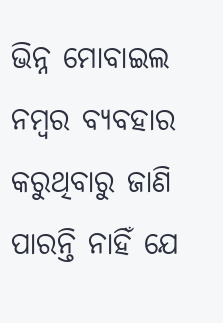ଭିନ୍ନ ମୋବାଇଲ ନମ୍ବର ବ୍ୟବହାର କରୁଥିବାରୁ ଜାଣି ପାରନ୍ତି ନାହିଁ ଯେ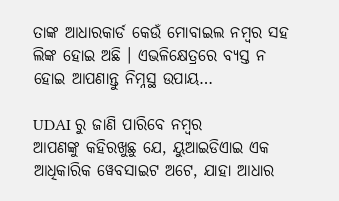ତାଙ୍କ ଆଧାରକାର୍ଡ କେଉଁ ମୋବାଇଲ ନମ୍ବର ସହ ଲିଙ୍କ ହୋଇ ଅଛି । ଏଭଳିକ୍ଷେତ୍ରରେ ବ୍ୟସ୍ତ ନ ହୋଇ ଆପଣାନ୍ତୁ ନିମ୍ନସ୍ଥ ଉପାୟ…

UDAI ରୁ ଜାଣି ପାରିବେ ନମ୍ବର
ଆପଣଙ୍କୁ କହିରଖୁଛୁ ଯେ, ୟୁଆଇଡିଏାଇ ଏକ ଆଧିକାରିକ ୱେବସାଇଟ ଅଟେ, ଯାହା ଆଧାର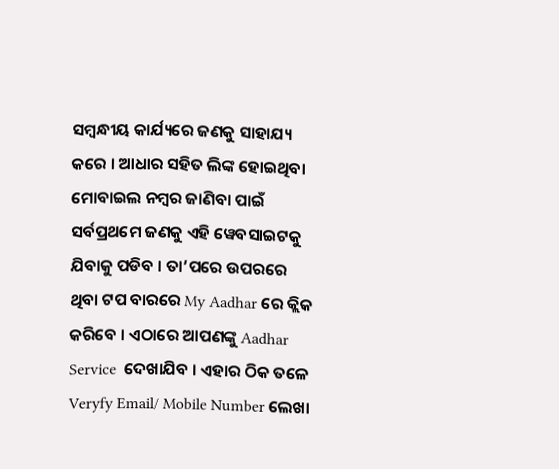ସମ୍ବନ୍ଧୀୟ କାର୍ଯ୍ୟରେ ଜଣକୁ ସାହାଯ୍ୟ କରେ । ଆଧାର ସହିତ ଲିଙ୍କ ହୋଇଥିବା ମୋବାଇଲ ନମ୍ବର ଜାଣିବା ପାଇଁ ସର୍ବପ୍ରଥମେ ଜଣକୁ ଏହି ୱେବସାଇଟକୁ ଯିବାକୁ ପଡିବ । ତା’ପରେ ଉପରରେ ଥିବା ଟପ ବାରରେ My Aadhar ରେ କ୍ଲିକ କରିବେ । ଏଠାରେ ଆପଣଙ୍କୁ Aadhar Service  ଦେଖାଯିବ । ଏହାର ଠିକ ତଳେ Veryfy Email/ Mobile Number ଲେଖା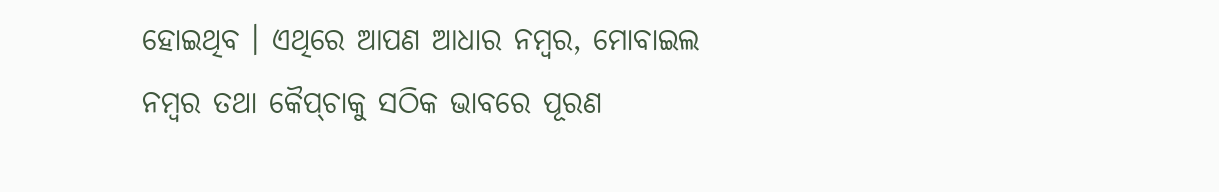ହୋଇଥିବ । ଏଥିରେ ଆପଣ ଆଧାର ନମ୍ବର, ମୋବାଇଲ ନମ୍ବର ତଥା କୈପ୍‌ଚାକୁ ସଠିକ ଭାବରେ ପୂରଣ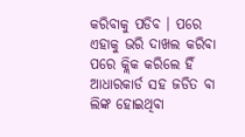କରିବାକୁ ପଡିବ । ପରେ ଏହାକୁ ଭରି ଦାଖଲ କରିବା ପରେ କ୍ଲିକ କରିଲେ ହିଁ ଆଧାରକାର୍ଡ ସହ ଜଡିତ ବା ଲିଙ୍କ ହୋଇଥିବା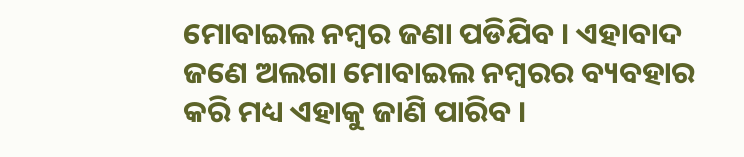ମୋବାଇଲ ନମ୍ବର ଜଣା ପଡିଯିବ । ଏହାବାଦ ଜଣେ ଅଲଗା ମୋବାଇଲ ନମ୍ବରର ବ୍ୟବହାର କରି ମଧ୍ୟ ଏହାକୁ ଜାଣି ପାରିବ ।